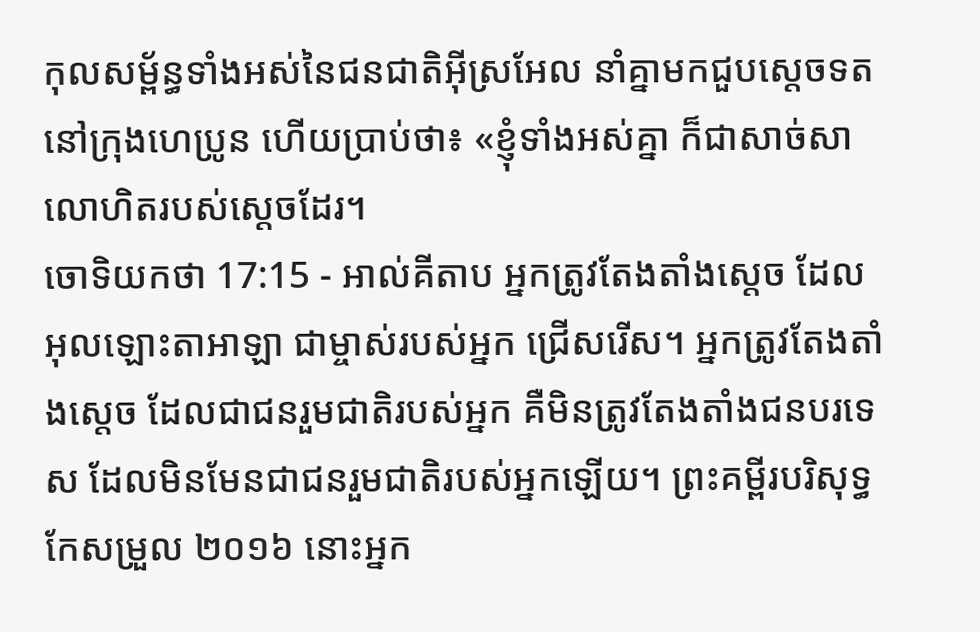កុលសម្ព័ន្ធទាំងអស់នៃជនជាតិអ៊ីស្រអែល នាំគ្នាមកជួបស្តេចទត នៅក្រុងហេប្រូន ហើយប្រាប់ថា៖ «ខ្ញុំទាំងអស់គ្នា ក៏ជាសាច់សាលោហិតរបស់ស្តេចដែរ។
ចោទិយកថា 17:15 - អាល់គីតាប អ្នកត្រូវតែងតាំងស្តេច ដែលអុលឡោះតាអាឡា ជាម្ចាស់របស់អ្នក ជ្រើសរើស។ អ្នកត្រូវតែងតាំងស្តេច ដែលជាជនរួមជាតិរបស់អ្នក គឺមិនត្រូវតែងតាំងជនបរទេស ដែលមិនមែនជាជនរួមជាតិរបស់អ្នកឡើយ។ ព្រះគម្ពីរបរិសុទ្ធកែសម្រួល ២០១៦ នោះអ្នក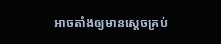អាចតាំងឲ្យមានស្តេចគ្រប់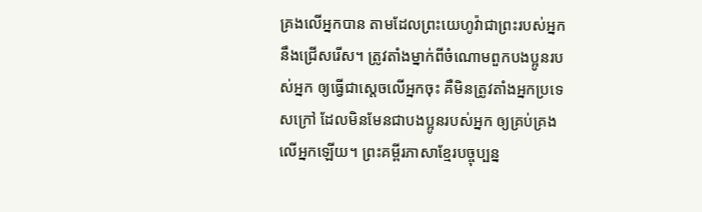គ្រងលើអ្នកបាន តាមដែលព្រះយេហូវ៉ាជាព្រះរបស់អ្នកនឹងជ្រើសរើស។ ត្រូវតាំងម្នាក់ពីចំណោមពួកបងប្អូនរបស់អ្នក ឲ្យធ្វើជាស្តេចលើអ្នកចុះ គឺមិនត្រូវតាំងអ្នកប្រទេសក្រៅ ដែលមិនមែនជាបងប្អូនរបស់អ្នក ឲ្យគ្រប់គ្រងលើអ្នកឡើយ។ ព្រះគម្ពីរភាសាខ្មែរបច្ចុប្បន្ន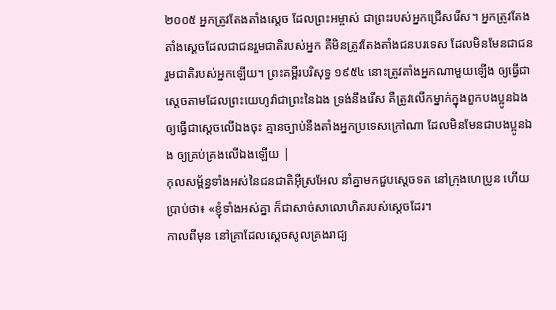២០០៥ អ្នកត្រូវតែងតាំងស្ដេច ដែលព្រះអម្ចាស់ ជាព្រះរបស់អ្នកជ្រើសរើស។ អ្នកត្រូវតែងតាំងស្ដេចដែលជាជនរួមជាតិរបស់អ្នក គឺមិនត្រូវតែងតាំងជនបរទេស ដែលមិនមែនជាជនរួមជាតិរបស់អ្នកឡើយ។ ព្រះគម្ពីរបរិសុទ្ធ ១៩៥៤ នោះត្រូវតាំងអ្នកណាមួយឡើង ឲ្យធ្វើជាស្តេចតាមដែលព្រះយេហូវ៉ាជាព្រះនៃឯង ទ្រង់នឹងរើស គឺត្រូវលើកម្នាក់ក្នុងពួកបងប្អូនឯង ឲ្យធ្វើជាស្តេចលើឯងចុះ គ្មានច្បាប់នឹងតាំងអ្នកប្រទេសក្រៅណា ដែលមិនមែនជាបងប្អូនឯង ឲ្យគ្រប់គ្រងលើឯងឡើយ |
កុលសម្ព័ន្ធទាំងអស់នៃជនជាតិអ៊ីស្រអែល នាំគ្នាមកជួបស្តេចទត នៅក្រុងហេប្រូន ហើយប្រាប់ថា៖ «ខ្ញុំទាំងអស់គ្នា ក៏ជាសាច់សាលោហិតរបស់ស្តេចដែរ។
កាលពីមុន នៅគ្រាដែលស្តេចសូលគ្រងរាជ្យ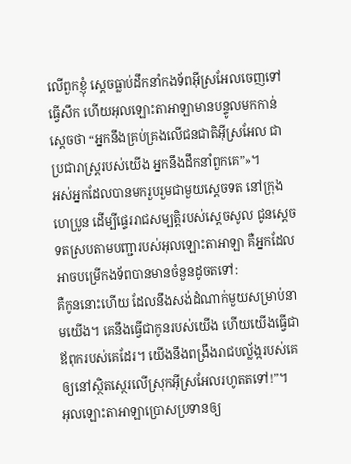លើពួកខ្ញុំ ស្តេចធ្លាប់ដឹកនាំកងទ័ពអ៊ីស្រអែលចេញទៅធ្វើសឹក ហើយអុលឡោះតាអាឡាមានបន្ទូលមកកាន់ស្តេចថា “អ្នកនឹងគ្រប់គ្រងលើជនជាតិអ៊ីស្រអែល ជាប្រជារាស្ត្ររបស់យើង អ្នកនឹងដឹកនាំពួកគេ”»។
អស់អ្នកដែលបានមករួបរួមជាមួយស្តេចទត នៅក្រុងហេប្រូន ដើម្បីផ្ទេររាជសម្បត្តិរបស់ស្តេចសូល ជូនស្តេចទតស្របតាមបញ្ជារបស់អុលឡោះតាអាឡា គឺអ្នកដែលអាចបម្រើកងទ័ពបានមានចំនួនដូចតទៅ:
គឺកូននោះហើយ ដែលនឹងសង់ដំណាក់មួយសម្រាប់នាមយើង។ គេនឹងធ្វើជាកូនរបស់យើង ហើយយើងធ្វើជាឪពុករបស់គេដែរ។ យើងនឹងពង្រឹងរាជបល្ល័ង្ករបស់គេឲ្យនៅស្ថិតស្ថេរលើស្រុកអ៊ីស្រអែលរហូតតទៅ!”។
អុលឡោះតាអាឡាប្រោសប្រទានឲ្យ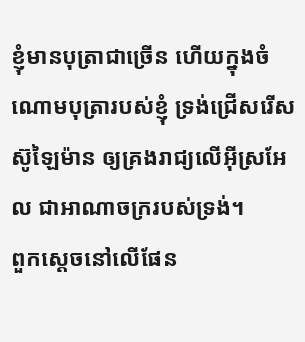ខ្ញុំមានបុត្រាជាច្រើន ហើយក្នុងចំណោមបុត្រារបស់ខ្ញុំ ទ្រង់ជ្រើសរើសស៊ូឡៃម៉ាន ឲ្យគ្រងរាជ្យលើអ៊ីស្រអែល ជាអាណាចក្ររបស់ទ្រង់។
ពួកស្ដេចនៅលើផែន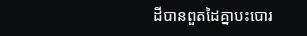ដីបានពួតដៃគ្នាបះបោរ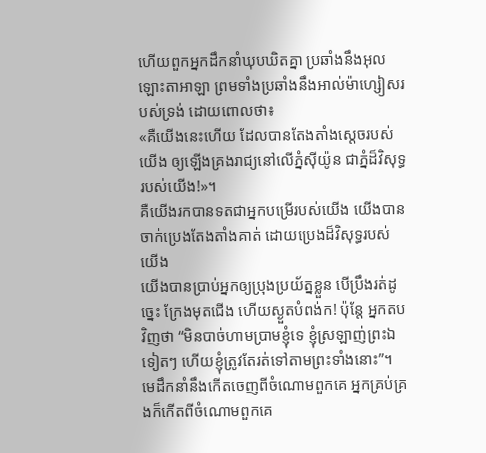ហើយពួកអ្នកដឹកនាំឃុបឃិតគ្នា ប្រឆាំងនឹងអុលឡោះតាអាឡា ព្រមទាំងប្រឆាំងនឹងអាល់ម៉ាហ្សៀសរបស់ទ្រង់ ដោយពោលថា៖
«គឺយើងនេះហើយ ដែលបានតែងតាំងស្ដេចរបស់យើង ឲ្យឡើងគ្រងរាជ្យនៅលើភ្នំស៊ីយ៉ូន ជាភ្នំដ៏វិសុទ្ធរបស់យើង!»។
គឺយើងរកបានទតជាអ្នកបម្រើរបស់យើង យើងបានចាក់ប្រេងតែងតាំងគាត់ ដោយប្រេងដ៏វិសុទ្ធរបស់យើង
យើងបានប្រាប់អ្នកឲ្យប្រុងប្រយ័ត្នខ្លួន បើប្រឹងរត់ដូច្នេះ ក្រែងមុតជើង ហើយស្ងួតបំពង់ក! ប៉ុន្តែ អ្នកតបវិញថា “មិនបាច់ហាមប្រាមខ្ញុំទេ ខ្ញុំស្រឡាញ់ព្រះឯទៀតៗ ហើយខ្ញុំត្រូវតែរត់ទៅតាមព្រះទាំងនោះ”។
មេដឹកនាំនឹងកើតចេញពីចំណោមពួកគេ អ្នកគ្រប់គ្រងក៏កើតពីចំណោមពួកគេ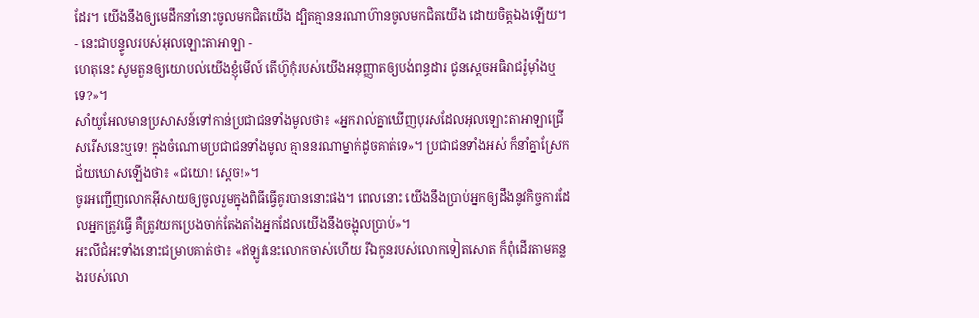ដែរ។ យើងនឹងឲ្យមេដឹកនាំនោះចូលមកជិតយើង ដ្បិតគ្មាននរណាហ៊ានចូលមកជិតយើង ដោយចិត្តឯងឡើយ។ - នេះជាបន្ទូលរបស់អុលឡោះតាអាឡា -
ហេតុនេះ សូមតួនឲ្យយោបល់យើងខ្ញុំមើល៍ តើហ៊ូកុំរបស់យើងអនុញ្ញាតឲ្យបង់ពន្ធដារ ជូនស្តេចអធិរាជរ៉ូម៉ាំងឬទេ?»។
សាំយូអែលមានប្រសាសន៍ទៅកាន់ប្រជាជនទាំងមូលថា៖ «អ្នករាល់គ្នាឃើញបុរសដែលអុលឡោះតាអាឡាជ្រើសរើសនេះឬទេ! ក្នុងចំណោមប្រជាជនទាំងមូល គ្មាននរណាម្នាក់ដូចគាត់ទេ»។ ប្រជាជនទាំងអស់ ក៏នាំគ្នាស្រែកជ័យឃោសឡើងថា៖ «ជយោ! ស្តេច!»។
ចូរអញ្ជើញលោកអ៊ីសាយឲ្យចូលរួមក្នុងពិធីធ្វើគូរបាននោះផង។ ពេលនោះ យើងនឹងប្រាប់អ្នកឲ្យដឹងនូវកិច្ចការដែលអ្នកត្រូវធ្វើ គឺត្រូវយកប្រេងចាក់តែងតាំងអ្នកដែលយើងនឹងចង្អុលប្រាប់»។
អះលីជំអះទាំងនោះជម្រាបគាត់ថា៖ «ឥឡូវនេះលោកចាស់ហើយ រីឯកូនរបស់លោកទៀតសោត ក៏ពុំដើរតាមគន្លងរបស់លោ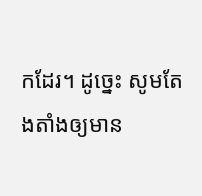កដែរ។ ដូច្នេះ សូមតែងតាំងឲ្យមាន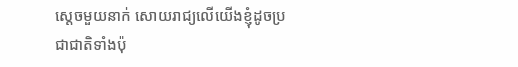ស្តេចមួយនាក់ សោយរាជ្យលើយើងខ្ញុំដូចប្រជាជាតិទាំងប៉ុ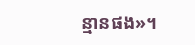ន្មានផង»។